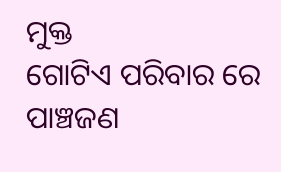ମୁକ୍ତ
ଗୋଟିଏ ପରିବାର ରେ ପାଞ୍ଚଜଣ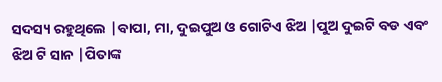ସଦସ୍ୟ ରହୁଥିଲେ |ବାପା, ମା, ଦୁଇପୁଅ ଓ ଗୋଟିଏ ଝିଅ |ପୁଅ ଦୁଇଟି ବଡ ଏବଂ ଝିଅ ଟି ସାନ |ପିତାଙ୍କ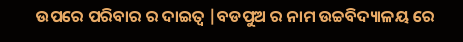ଉପରେ ପରିବାର ର ଦାଇତ୍ୱ |ବଡପୁଅ ର ନାମ ଉଚ୍ଚବିଦ୍ୟାଳୟ ରେ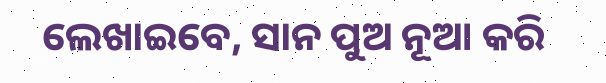ଲେଖାଇବେ, ସାନ ପୁଅ ନୂଆ କରି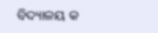ବିଦ୍ୟାଳୟ କ